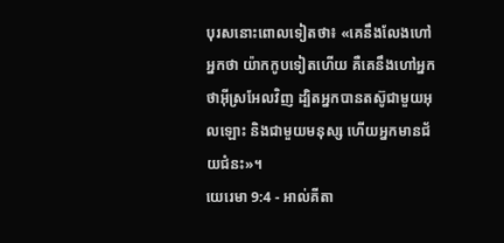បុរសនោះពោលទៀតថា៖ «គេនឹងលែងហៅអ្នកថា យ៉ាកកូបទៀតហើយ គឺគេនឹងហៅអ្នកថាអ៊ីស្រអែលវិញ ដ្បិតអ្នកបានតស៊ូជាមួយអុលឡោះ និងជាមួយមនុស្ស ហើយអ្នកមានជ័យជំនះ»។
យេរេមា 9:4 - អាល់គីតា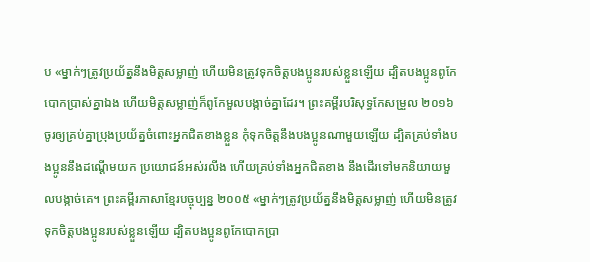ប «ម្នាក់ៗត្រូវប្រយ័ត្ននឹងមិត្តសម្លាញ់ ហើយមិនត្រូវទុកចិត្តបងប្អូនរបស់ខ្លួនឡើយ ដ្បិតបងប្អូនពូកែបោកប្រាស់គ្នាឯង ហើយមិត្តសម្លាញ់ក៏ពូកែមួលបង្កាច់គ្នាដែរ។ ព្រះគម្ពីរបរិសុទ្ធកែសម្រួល ២០១៦ ចូរឲ្យគ្រប់គ្នាប្រុងប្រយ័ត្នចំពោះអ្នកជិតខាងខ្លួន កុំទុកចិត្តនឹងបងប្អូនណាមួយឡើយ ដ្បិតគ្រប់ទាំងបងប្អូននឹងដណ្ដើមយក ប្រយោជន៍អស់រលីង ហើយគ្រប់ទាំងអ្នកជិតខាង នឹងដើរទៅមកនិយាយមួលបង្កាច់គេ។ ព្រះគម្ពីរភាសាខ្មែរបច្ចុប្បន្ន ២០០៥ «ម្នាក់ៗត្រូវប្រយ័ត្ននឹងមិត្តសម្លាញ់ ហើយមិនត្រូវទុកចិត្តបងប្អូនរបស់ខ្លួនឡើយ ដ្បិតបងប្អូនពូកែបោកប្រា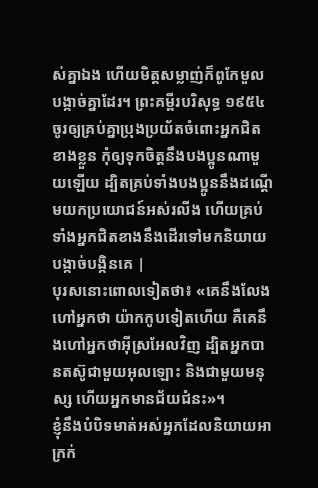ស់គ្នាឯង ហើយមិត្តសម្លាញ់ក៏ពូកែមួលបង្កាច់គ្នាដែរ។ ព្រះគម្ពីរបរិសុទ្ធ ១៩៥៤ ចូរឲ្យគ្រប់គ្នាប្រុងប្រយ័តចំពោះអ្នកជិតខាងខ្លួន កុំឲ្យទុកចិត្តនឹងបងប្អូនណាមួយឡើយ ដ្បិតគ្រប់ទាំងបងប្អូននឹងដណ្តើមយកប្រយោជន៍អស់រលីង ហើយគ្រប់ទាំងអ្នកជិតខាងនឹងដើរទៅមកនិយាយបង្កាច់បង្កិនគេ |
បុរសនោះពោលទៀតថា៖ «គេនឹងលែងហៅអ្នកថា យ៉ាកកូបទៀតហើយ គឺគេនឹងហៅអ្នកថាអ៊ីស្រអែលវិញ ដ្បិតអ្នកបានតស៊ូជាមួយអុលឡោះ និងជាមួយមនុស្ស ហើយអ្នកមានជ័យជំនះ»។
ខ្ញុំនឹងបំបិទមាត់អស់អ្នកដែលនិយាយអាក្រក់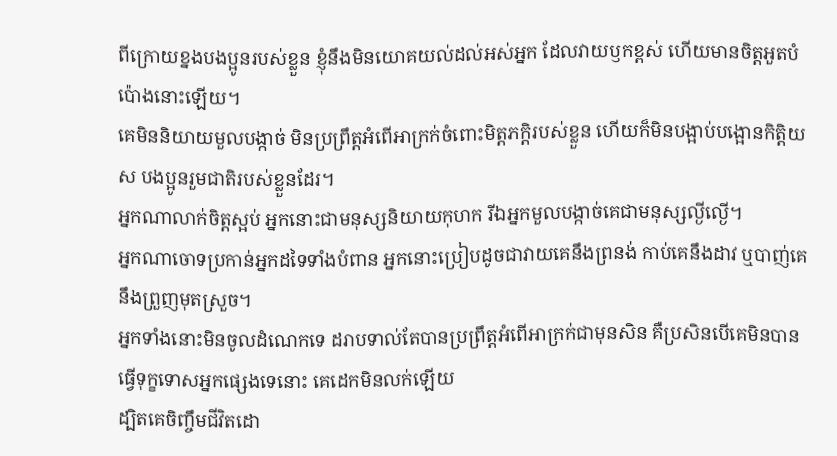ពីក្រោយខ្នងបងប្អូនរបស់ខ្លួន ខ្ញុំនឹងមិនយោគយល់ដល់អស់អ្នក ដែលវាយឫកខ្ពស់ ហើយមានចិត្តអួតបំប៉ោងនោះឡើយ។
គេមិននិយាយមួលបង្កាច់ មិនប្រព្រឹត្តអំពើអាក្រក់ចំពោះមិត្តភក្ដិរបស់ខ្លួន ហើយក៏មិនបង្អាប់បង្អោនកិត្តិយស បងប្អូនរួមជាតិរបស់ខ្លួនដែរ។
អ្នកណាលាក់ចិត្តស្អប់ អ្នកនោះជាមនុស្សនិយាយកុហក រីឯអ្នកមួលបង្កាច់គេជាមនុស្សល្ងីល្ងើ។
អ្នកណាចោទប្រកាន់អ្នកដទៃទាំងបំពាន អ្នកនោះប្រៀបដូចជាវាយគេនឹងព្រនង់ កាប់គេនឹងដាវ ឬបាញ់គេនឹងព្រួញមុតស្រួច។
អ្នកទាំងនោះមិនចូលដំណេកទេ ដរាបទាល់តែបានប្រព្រឹត្តអំពើអាក្រក់ជាមុនសិន គឺប្រសិនបើគេមិនបានធ្វើទុក្ខទោសអ្នកផ្សេងទេនោះ គេដេកមិនលក់ឡើយ
ដ្បិតគេចិញ្ចឹមជីវិតដោ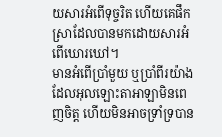យសារអំពើទុច្ចរិត ហើយគេផឹកស្រាដែលបានមកដោយសារអំពើឃោរឃៅ។
មានអំពើប្រាំមួយ ឬប្រាំពីរយ៉ាង ដែលអុលឡោះតាអាឡាមិនពេញចិត្ត ហើយមិនអាចទ្រាំទ្របាន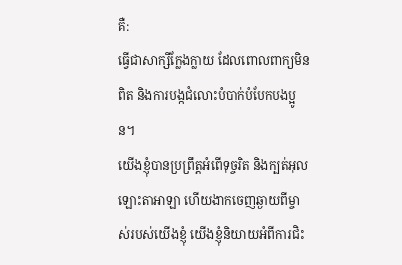គឺ:
ធ្វើជាសាក្សីក្លែងក្លាយ ដែលពោលពាក្យមិនពិត និងការបង្កជំលោះបំបាក់បំបែកបងប្អូន។
យើងខ្ញុំបានប្រព្រឹត្តអំពើទុច្ចរិត និងក្បត់អុលឡោះតាអាឡា ហើយងាកចេញឆ្ងាយពីម្ចាស់របស់យើងខ្ញុំ យើងខ្ញុំនិយាយអំពីការជិះ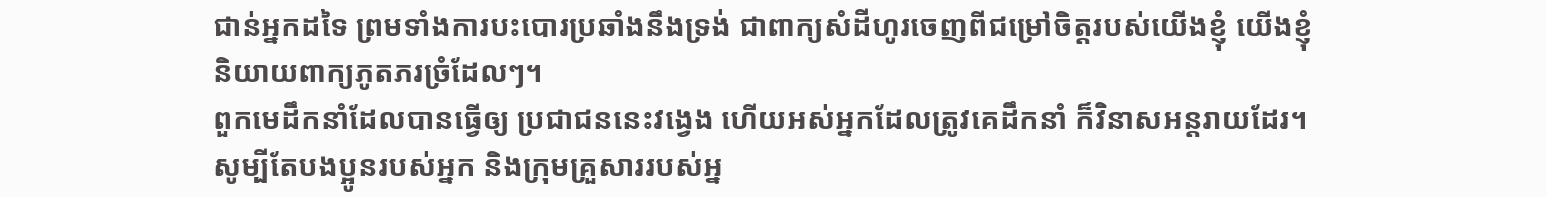ជាន់អ្នកដទៃ ព្រមទាំងការបះបោរប្រឆាំងនឹងទ្រង់ ជាពាក្យសំដីហូរចេញពីជម្រៅចិត្តរបស់យើងខ្ញុំ យើងខ្ញុំនិយាយពាក្យភូតភរច្រំដែលៗ។
ពួកមេដឹកនាំដែលបានធ្វើឲ្យ ប្រជាជននេះវង្វេង ហើយអស់អ្នកដែលត្រូវគេដឹកនាំ ក៏វិនាសអន្តរាយដែរ។
សូម្បីតែបងប្អូនរបស់អ្នក និងក្រុមគ្រួសាររបស់អ្ន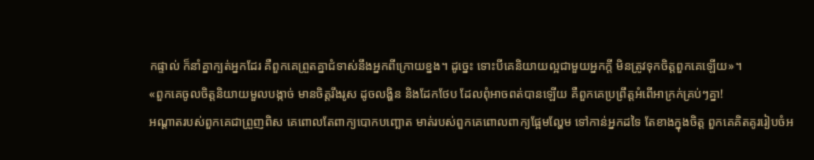កផ្ទាល់ ក៏នាំគ្នាក្បត់អ្នកដែរ គឺពួកគេព្រួតគ្នាជំទាស់នឹងអ្នកពីក្រោយខ្នង។ ដូច្នេះ ទោះបីគេនិយាយល្អជាមួយអ្នកក្ដី មិនត្រូវទុកចិត្តពួកគេឡើយ»។
«ពួកគេចូលចិត្តនិយាយមួលបង្កាច់ មានចិត្តរឹងរូស ដូចលង្ហិន និងដែកថែប ដែលពុំអាចពត់បានឡើយ គឺពួកគេប្រព្រឹត្តអំពើអាក្រក់គ្រប់ៗគ្នា!
អណ្ដាតរបស់ពួកគេជាព្រួញពិស គេពោលតែពាក្យបោកបញ្ឆោត មាត់របស់ពួកគេពោលពាក្យផ្អែមល្ហែម ទៅកាន់អ្នកដទៃ តែខាងក្នុងចិត្ត ពួកគេគិតគូររៀបចំអ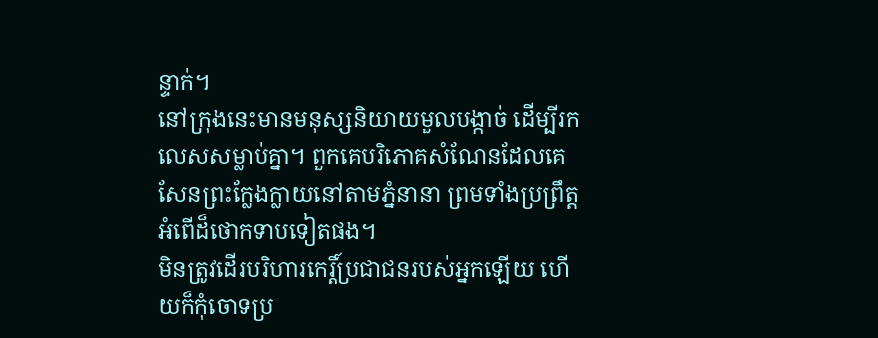ន្ទាក់។
នៅក្រុងនេះមានមនុស្សនិយាយមួលបង្កាច់ ដើម្បីរកលេសសម្លាប់គ្នា។ ពួកគេបរិភោគសំណែនដែលគេសែនព្រះក្លែងក្លាយនៅតាមភ្នំនានា ព្រមទាំងប្រព្រឹត្តអំពើដ៏ថោកទាបទៀតផង។
មិនត្រូវដើរបរិហារកេរ្តិ៍ប្រជាជនរបស់អ្នកឡើយ ហើយក៏កុំចោទប្រ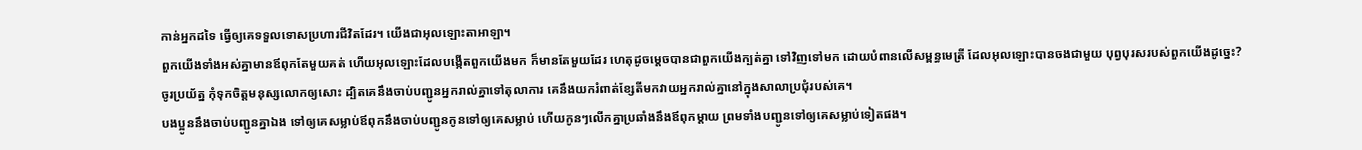កាន់អ្នកដទៃ ធ្វើឲ្យគេទទួលទោសប្រហារជីវិតដែរ។ យើងជាអុលឡោះតាអាឡា។
ពួកយើងទាំងអស់គ្នាមានឪពុកតែមួយគត់ ហើយអុលឡោះដែលបង្កើតពួកយើងមក ក៏មានតែមួយដែរ ហេតុដូចម្ដេចបានជាពួកយើងក្បត់គ្នា ទៅវិញទៅមក ដោយបំពានលើសម្ពន្ធមេត្រី ដែលអុលឡោះបានចងជាមួយ បុព្វបុរសរបស់ពួកយើងដូច្នេះ?
ចូរប្រយ័ត្ន កុំទុកចិត្ដមនុស្សលោកឲ្យសោះ ដ្បិតគេនឹងចាប់បញ្ជូនអ្នករាល់គ្នាទៅតុលាការ គេនឹងយករំពាត់ខ្សែតីមកវាយអ្នករាល់គ្នានៅក្នុងសាលាប្រជុំរបស់គេ។
បងប្អូននឹងចាប់បញ្ជូនគ្នាឯង ទៅឲ្យគេសម្លាប់ឪពុកនឹងចាប់បញ្ជូនកូនទៅឲ្យគេសម្លាប់ ហើយកូនៗលើកគ្នាប្រឆាំងនឹងឪពុកម្ដាយ ព្រមទាំងបញ្ជូនទៅឲ្យគេសម្លាប់ទៀតផង។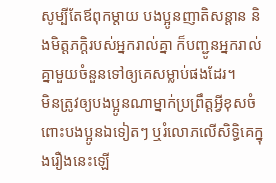សូម្បីតែឪពុកម្ដាយ បងប្អូនញាតិសន្ដាន និងមិត្ដភក្ដិរបស់អ្នករាល់គ្នា ក៏បញ្ជូនអ្នករាល់គ្នាមួយចំនួនទៅឲ្យគេសម្លាប់ផងដែរ។
មិនត្រូវឲ្យបងប្អូនណាម្នាក់ប្រព្រឹត្ដអ្វីខុសចំពោះបងប្អូនឯទៀតៗ ឬរំលោភលើសិទ្ធិគេក្នុងរឿងនេះឡើ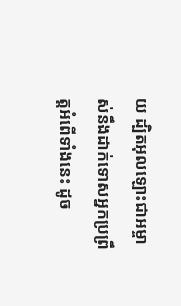យ ដ្បិតអុលឡោះជាអម្ចាស់នឹងដាក់ទោសអ្នកប្រព្រឹត្ដអំពើទាំងនេះ ដូច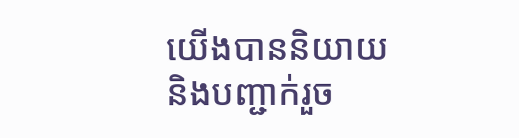យើងបាននិយាយ និងបញ្ជាក់រួច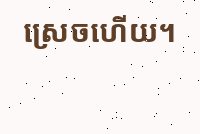ស្រេចហើយ។